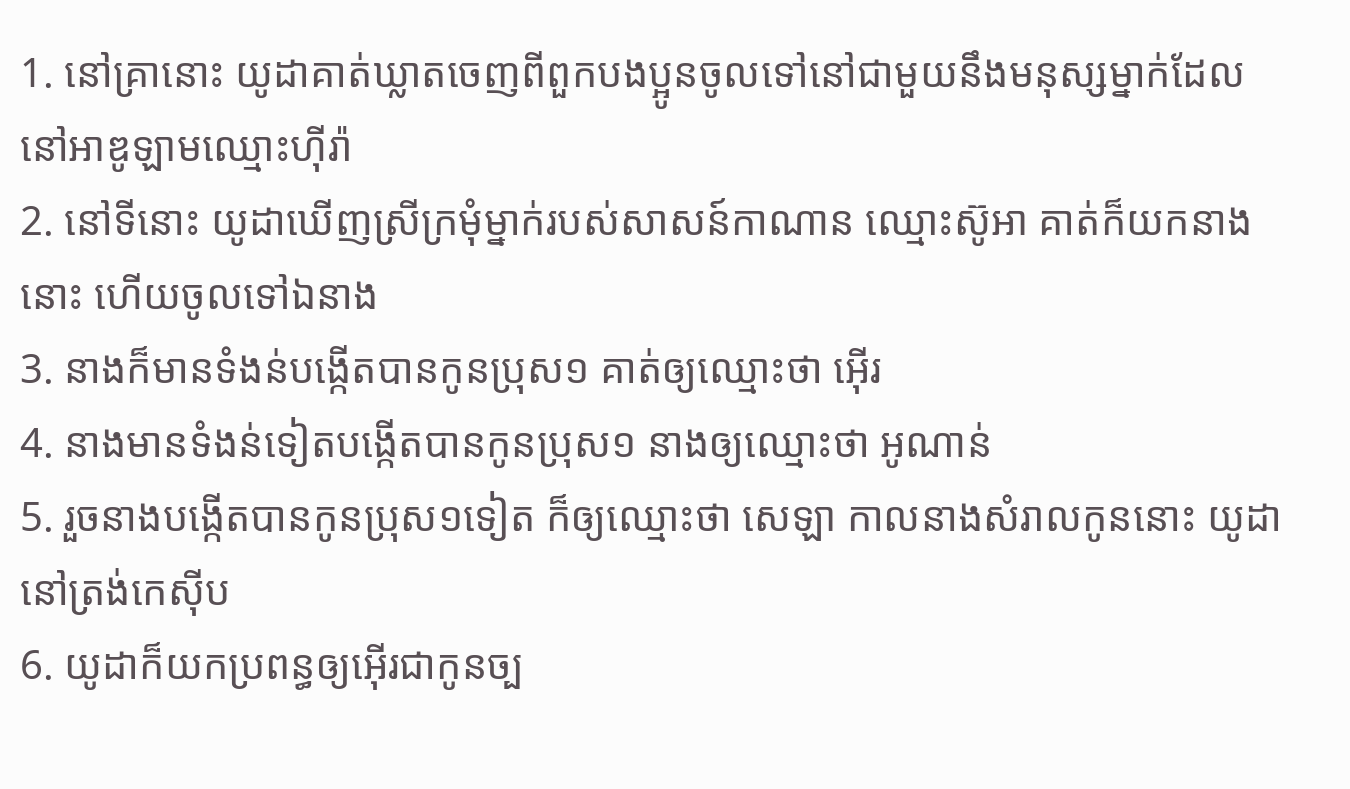1. នៅគ្រានោះ យូដាគាត់ឃ្លាតចេញពីពួកបងប្អូនចូលទៅនៅជាមួយនឹងមនុស្សម្នាក់ដែលនៅអាឌូឡាមឈ្មោះហ៊ីរ៉ា
2. នៅទីនោះ យូដាឃើញស្រីក្រមុំម្នាក់របស់សាសន៍កាណាន ឈ្មោះស៊ូអា គាត់ក៏យកនាងនោះ ហើយចូលទៅឯនាង
3. នាងក៏មានទំងន់បង្កើតបានកូនប្រុស១ គាត់ឲ្យឈ្មោះថា អ៊ើរ
4. នាងមានទំងន់ទៀតបង្កើតបានកូនប្រុស១ នាងឲ្យឈ្មោះថា អូណាន់
5. រួចនាងបង្កើតបានកូនប្រុស១ទៀត ក៏ឲ្យឈ្មោះថា សេឡា កាលនាងសំរាលកូននោះ យូដានៅត្រង់កេស៊ីប
6. យូដាក៏យកប្រពន្ធឲ្យអ៊ើរជាកូនច្ប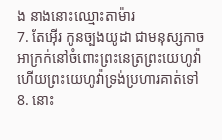ង នាងនោះឈ្មោះតាម៉ារ
7. តែអ៊ើរ កូនច្បងយូដា ជាមនុស្សកាចអាក្រក់នៅចំពោះព្រះនេត្រព្រះយេហូវ៉ា ហើយព្រះយេហូវ៉ាទ្រង់ប្រហារគាត់ទៅ
8. នោះ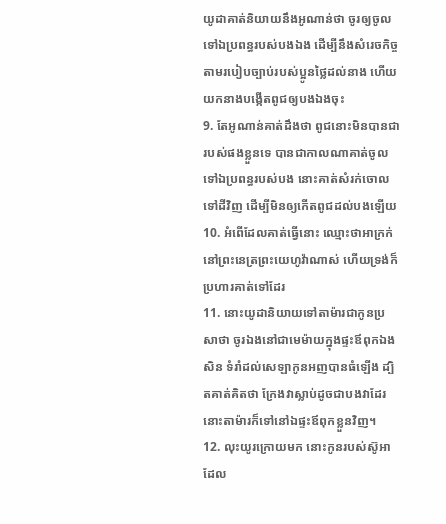យូដាគាត់និយាយនឹងអូណាន់ថា ចូរឲ្យចូលទៅឯប្រពន្ធរបស់បងឯង ដើម្បីនឹងសំរេចកិច្ចតាមរបៀបច្បាប់របស់ប្អូនថ្លៃដល់នាង ហើយយកនាងបង្កើតពូជឲ្យបងឯងចុះ
9. តែអូណាន់គាត់ដឹងថា ពូជនោះមិនបានជារបស់ផងខ្លួនទេ បានជាកាលណាគាត់ចូលទៅឯប្រពន្ធរបស់បង នោះគាត់សំរក់ចោលទៅដីវិញ ដើម្បីមិនឲ្យកើតពូជដល់បងឡើយ
10. អំពើដែលគាត់ធ្វើនោះ ឈ្មោះថាអាក្រក់នៅព្រះនេត្រព្រះយេហូវ៉ាណាស់ ហើយទ្រង់ក៏ប្រហារគាត់ទៅដែរ
11. នោះយូដានិយាយទៅតាម៉ារជាកូនប្រសាថា ចូរឯងនៅជាមេម៉ាយក្នុងផ្ទះឪពុកឯងសិន ទំរាំដល់សេឡាកូនអញបានធំឡើង ដ្បិតគាត់គិតថា ក្រែងវាស្លាប់ដូចជាបងវាដែរ នោះតាម៉ារក៏ទៅនៅឯផ្ទះឪពុកខ្លួនវិញ។
12. លុះយូរក្រោយមក នោះកូនរបស់ស៊ូអា ដែល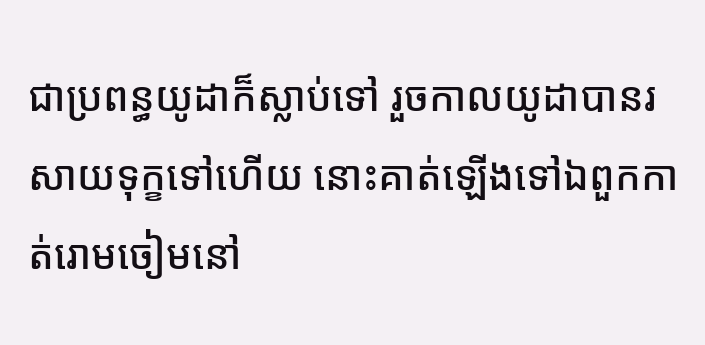ជាប្រពន្ធយូដាក៏ស្លាប់ទៅ រួចកាលយូដាបានរសាយទុក្ខទៅហើយ នោះគាត់ឡើងទៅឯពួកកាត់រោមចៀមនៅ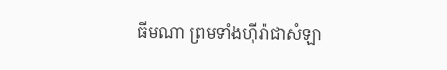ធីមណា ព្រមទាំងហ៊ីរ៉ាជាសំឡា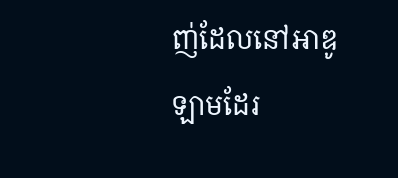ញ់ដែលនៅអាឌូឡាមដែរ